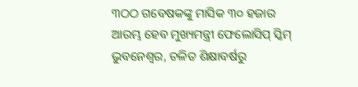୩ଠଠ ଗବେଷକଙ୍କୁ ମାସିକ ୩୦ ହଜାର
ଆରମ୍ଭ ହେବ ମୁଖ୍ୟମନ୍ତ୍ରୀ ଫେଲୋସିପ୍ ସ୍କିମ୍
ଭୁବନେଶ୍ୱର, ଚଳିତ ଶିକ୍ଷାବର୍ଷରୁ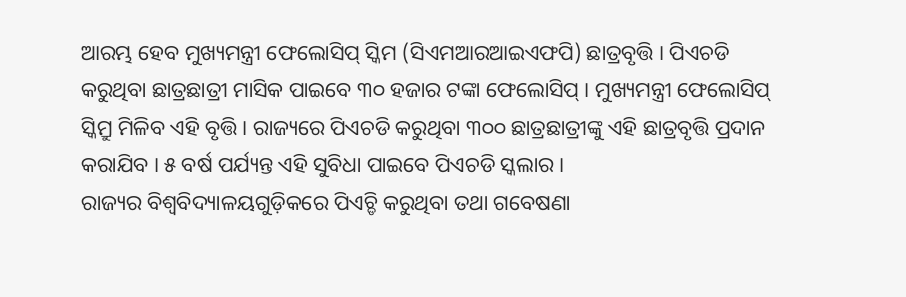ଆରମ୍ଭ ହେବ ମୁଖ୍ୟମନ୍ତ୍ରୀ ଫେଲୋସିପ୍ ସ୍କିମ (ସିଏମଆରଆଇଏଫପି) ଛାତ୍ରବୃତ୍ତି । ପିଏଚଡି କରୁଥିବା ଛାତ୍ରଛାତ୍ରୀ ମାସିକ ପାଇବେ ୩୦ ହଜାର ଟଙ୍କା ଫେଲୋସିପ୍ । ମୁଖ୍ୟମନ୍ତ୍ରୀ ଫେଲୋସିପ୍ ସ୍କିମ୍ରୁ ମିଳିବ ଏହି ବୃତ୍ତି । ରାଜ୍ୟରେ ପିଏଚଡି କରୁଥିବା ୩୦୦ ଛାତ୍ରଛାତ୍ରୀଙ୍କୁ ଏହି ଛାତ୍ରବୃତ୍ତି ପ୍ରଦାନ କରାଯିବ । ୫ ବର୍ଷ ପର୍ଯ୍ୟନ୍ତ ଏହି ସୁବିଧା ପାଇବେ ପିଏଚଡି ସ୍କଲାର ।
ରାଜ୍ୟର ବିଶ୍ୱବିଦ୍ୟାଳୟଗୁଡ଼ିକରେ ପିଏଚ୍ଡି କରୁଥିବା ତଥା ଗବେଷଣା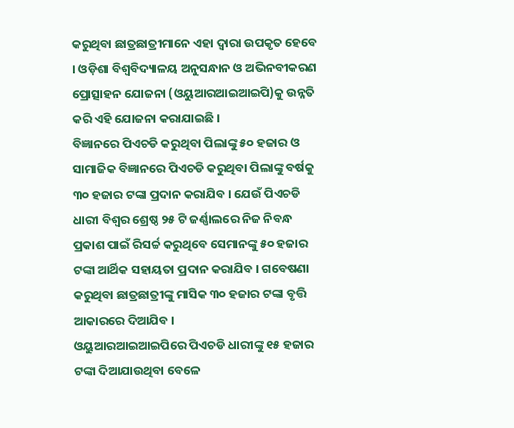କରୁଥିବା ଛାତ୍ରଛାତ୍ରୀମାନେ ଏହା ଦ୍ୱାରା ଉପକୃତ ହେବେ । ଓଡ଼ିଶା ବିଶ୍ୱବିଦ୍ୟାଳୟ ଅନୁସନ୍ଧାନ ଓ ଅଭିନବୀକରଣ ପ୍ରୋତ୍ସାହନ ଯୋଜନା (ଓୟୁଆରଆଇଆଇପି)କୁ ଉନ୍ନତି କରି ଏହି ଯୋଜନା କରାଯାଇଛି ।
ବିଜ୍ଞାନରେ ପିଏଚଡି କରୁଥିବା ପିଲାଙ୍କୁ ୫୦ ହଜାର ଓ ସାମାଜିକ ବିଜ୍ଞାନରେ ପିଏଚଡି କରୁଥିବା ପିଲାଙ୍କୁ ବର୍ଷକୁ ୩୦ ହଜାର ଟଙ୍କା ପ୍ରଦାନ କରାଯିବ । ଯେଉଁ ପିଏଚଡି ଧାରୀ ବିଶ୍ୱର ଶ୍ରେଷ୍ଠ ୨୫ ଟି ଜର୍ଣ୍ଣାଲରେ ନିଜ ନିବନ୍ଧ ପ୍ରକାଶ ପାଇଁ ରିସର୍ଚ୍ଚ କରୁଥିବେ ସେମାନଙ୍କୁ ୫୦ ହଜାର ଟଙ୍କା ଆର୍ଥିକ ସହାୟତା ପ୍ରଦାନ କରାଯିବ । ଗବେଷଣା କରୁଥିବା ଛାତ୍ରଛାତ୍ରୀଙ୍କୁ ମାସିକ ୩୦ ହଜାର ଟଙ୍କା ବୃତ୍ତି ଆକାରରେ ଦିଆଯିବ ।
ଓୟୁଆରଆଇଆଇପିରେ ପିଏଚଡି ଧାରୀଙ୍କୁ ୧୫ ହଜାର ଟଙ୍କା ଦିଆଯାଉଥିବା ବେଳେ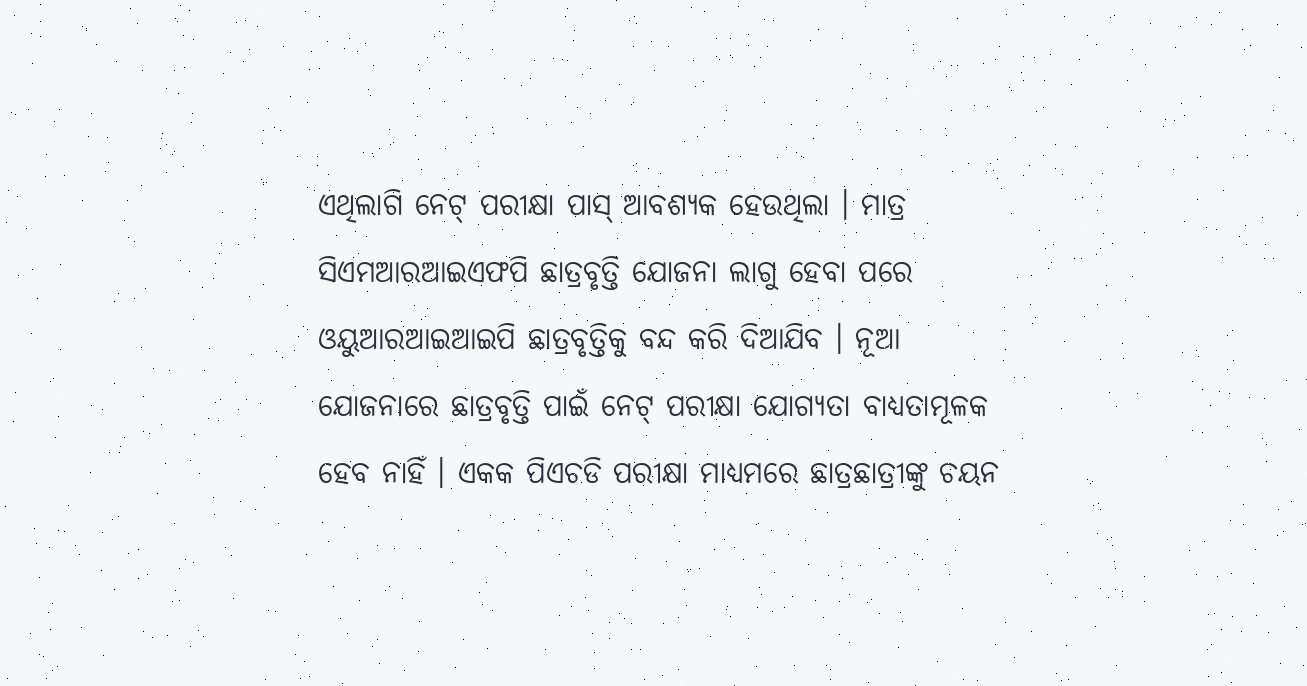ଏଥିଲାଗି ନେଟ୍ ପରୀକ୍ଷା ପାସ୍ ଆବଶ୍ୟକ ହେଉଥିଲା । ମାତ୍ର ସିଏମଆରଆଇଏଫପି ଛାତ୍ରବୃତ୍ତି ଯୋଜନା ଲାଗୁ ହେବା ପରେ ଓୟୁଆରଆଇଆଇପି ଛାତ୍ରବୃତ୍ତିକୁ ବନ୍ଦ କରି ଦିଆଯିବ । ନୂଆ ଯୋଜନାରେ ଛାତ୍ରବୃତ୍ତି ପାଇଁ ନେଟ୍ ପରୀକ୍ଷା ଯୋଗ୍ୟତା ବାଧ୍ୟତାମୂଳକ ହେବ ନାହିଁ । ଏକକ ପିଏଚଡି ପରୀକ୍ଷା ମାଧ୍ୟମରେ ଛାତ୍ରଛାତ୍ରୀଙ୍କୁ ଚୟନ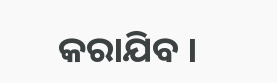କରାଯିବ ।